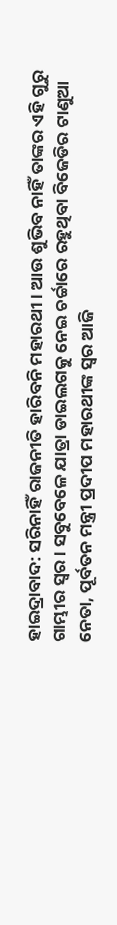ହାଇଦ୍ରାବାଦ: ସରିନାହିଁ ରାଜନୀତି ହାରିବନି ମହାରଥୀ । ଆଉ ଶୁଭିବ ନାହିଁ ତାଙ୍କର ଏହି ଗୁରୁ ଗାମ୍ଭୀର ସ୍ବର । ସବୁବେଳେ ଯାତ୍ରା ଡାଇଲଗକୁ ନେଇ ଚର୍ଚ୍ଚାରେ ରହୁଥିବା ବିଜେଡିର ଟାଣୁଆ ନେତା, ପୂର୍ବତନ ମନ୍ତ୍ରୀ ପ୍ରଦୀପ ମହାରଥୀଙ୍କ ସ୍ବର ଆଜି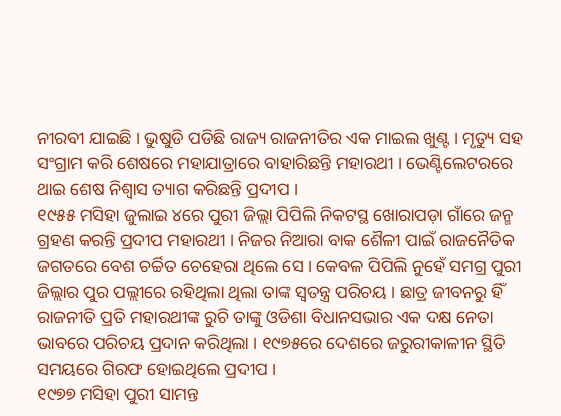ନୀରବୀ ଯାଇଛି । ଭୁଷୁଡି ପଡିଛି ରାଜ୍ୟ ରାଜନୀତିର ଏକ ମାଇଲ ଖୁଣ୍ଟ । ମୃତ୍ୟୁ ସହ ସଂଗ୍ରାମ କରି ଶେଷରେ ମହାଯାତ୍ରାରେ ବାହାରିଛନ୍ତି ମହାରଥୀ । ଭେଣ୍ଟିଲେଟରରେ ଥାଇ ଶେଷ ନିଶ୍ବାସ ତ୍ୟାଗ କରିଛନ୍ତି ପ୍ରଦୀପ ।
୧୯୫୫ ମସିହା ଜୁଲାଇ ୪ରେ ପୁରୀ ଜିଲ୍ଲା ପିପିଲି ନିକଟସ୍ଥ ଖୋରାପଡ଼ା ଗାଁରେ ଜନ୍ମ ଗ୍ରହଣ କରନ୍ତି ପ୍ରଦୀପ ମହାରଥୀ । ନିଜର ନିଆରା ବାକ ଶୈଳୀ ପାଇଁ ରାଜନୈତିକ ଜଗତରେ ବେଶ ଚର୍ଚ୍ଚିତ ଚେହେରା ଥିଲେ ସେ । କେବଳ ପିପିଲି ନୁହେଁ ସମଗ୍ର ପୁରୀ ଜିଲ୍ଲାର ପୁର ପଲ୍ଲୀରେ ରହିଥିଲା ଥିଲା ତାଙ୍କ ସ୍ବତନ୍ତ୍ର ପରିଚୟ । ଛାତ୍ର ଜୀବନରୁ ହିଁ ରାଜନୀତି ପ୍ରତି ମହାରଥୀଙ୍କ ରୁଚି ତାଙ୍କୁ ଓଡିଶା ବିଧାନସଭାର ଏକ ଦକ୍ଷ ନେତା ଭାବରେ ପରିଚୟ ପ୍ରଦାନ କରିଥିଲା । ୧୯୭୫ରେ ଦେଶରେ ଜରୁରୀକାଳୀନ ସ୍ଥିତି ସମୟରେ ଗିରଫ ହୋଇଥିଲେ ପ୍ରଦୀପ ।
୧୯୭୭ ମସିହା ପୁରୀ ସାମନ୍ତ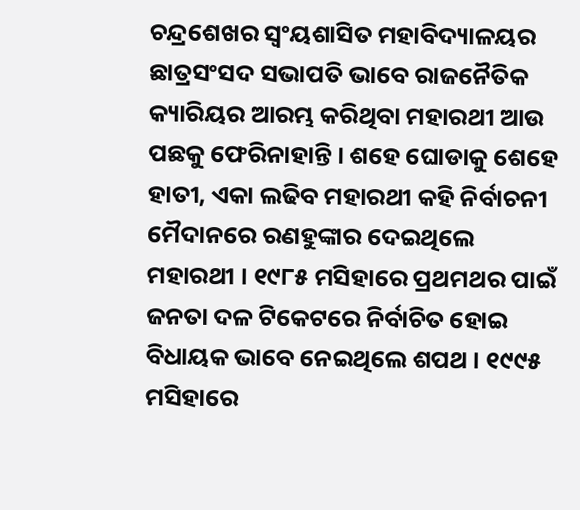ଚନ୍ଦ୍ରଶେଖର ସ୍ବଂୟଶାସିତ ମହାବିଦ୍ୟାଳୟର ଛାତ୍ରସଂସଦ ସଭାପତି ଭାବେ ରାଜନୈତିକ କ୍ୟାରିୟର ଆରମ୍ଭ କରିଥିବା ମହାରଥୀ ଆଉ ପଛକୁ ଫେରିନାହାନ୍ତି । ଶହେ ଘୋଡାକୁ ଶେହେ ହାତୀ, ଏକା ଲଢିବ ମହାରଥୀ କହି ନିର୍ବାଚନୀ ମୈଦାନରେ ରଣହୁଙ୍କାର ଦେଇଥିଲେ ମହାରଥୀ । ୧୯୮୫ ମସିହାରେ ପ୍ରଥମଥର ପାଇଁ ଜନତା ଦଳ ଟିକେଟରେ ନିର୍ବାଚିତ ହୋଇ ବିଧାୟକ ଭାବେ ନେଇଥିଲେ ଶପଥ । ୧୯୯୫ ମସିହାରେ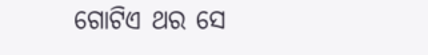ଗୋଟିଏ ଥର ସେ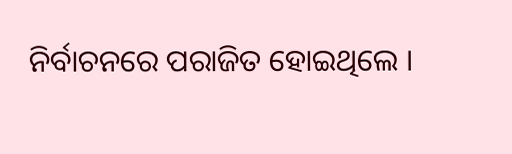ନିର୍ବାଚନରେ ପରାଜିତ ହୋଇଥିଲେ ।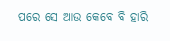ପରେ ସେ ଆଉ କେବେ ବି ହାରି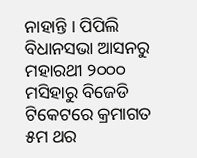ନାହାନ୍ତି । ପିପିଲି ବିଧାନସଭା ଆସନରୁ ମହାରଥୀ ୨୦୦୦ ମସିହାରୁ ବିଜେଡି ଟିକେଟରେ କ୍ରମାଗତ ୫ମ ଥର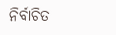ନିର୍ବାଚିତ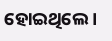ହୋଇଥିଲେ ।